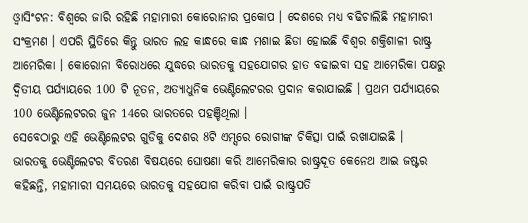ଓ୍ବାସିଂଟନ: ବିଶ୍ବରେ ଜାରି ରହିଛି ମହାମାରୀ କୋରୋନାର ପ୍ରକୋପ । ଦେଶରେ ମଧ୍ୟ ବଢିଚାଲିଛି ମହାମାରୀ ସଂକ୍ରମଣ । ଏପରି ସ୍ଥିତିରେ କିନ୍ତୁ ଭାରତ ଲହ କାନ୍ଧରେ କାନ୍ଧ ମଶାଇ ଛିଡା ହୋଇଛି ବିଶ୍ବର ଶକ୍ତିଶାଳୀ ରାଷ୍ଟ୍ର ଆମେରିକା । କୋରୋନା ବିରୋଧରେ ଯୁଦ୍ଧରେ ଭାରତକୁ ସହଯୋଗର ହାତ ବଢାଇବା ସହ ଆମେରିକା ପକ୍ଷରୁ ଦ୍ବିତୀୟ ପର୍ଯ୍ୟାୟରେ 100 ଟି ନୂତନ, ଅତ୍ୟାଧୁନିକ ଭେଣ୍ଟିଲେଟରର ପ୍ରଦାନ କରାଯାଇଛି । ପ୍ରଥମ ପର୍ଯ୍ୟାୟରେ 100 ଭେଣ୍ଟିଲେଟରର ଜୁନ 14ରେ ଭାରତରେ ପହଞ୍ଚିଥିଲା ।
ସେବେଠାରୁ ଏହି ଭେଣ୍ଟିଲେଟର ଗୁଡିକୁ ଦେଶର 8ଟି ଏମ୍ସରେ ରୋଗୀଙ୍କ ଚିକିତ୍ସା ପାଇଁ ରଖାଯାଇଛି ।
ଭାରତକୁ ଭେଣ୍ଟିଲେଟର ବିତରଣ ବିଷୟରେ ଘୋଷଣା କରି ଆମେରିକାର ରାଷ୍ଟ୍ରଦୂତ କେନେଥ ଆଇ ଜଷ୍ଟର କହିଛନ୍ତି, ମହାମାରୀ ସମୟରେ ଭାରତକୁ ସହଯୋଗ କରିବା ପାଇଁ ରାଷ୍ଟ୍ରପତି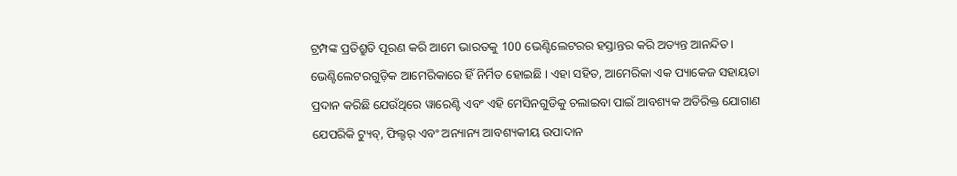ଟ୍ରମ୍ପଙ୍କ ପ୍ରତିଶ୍ରୁତି ପୂରଣ କରି ଆମେ ଭାରତକୁ 100 ଭେଣ୍ଟିଲେଟରର ହସ୍ତାନ୍ତର କରି ଅତ୍ୟନ୍ତ ଆନନ୍ଦିତ।
ଭେଣ୍ଟିଲେଟରଗୁଡ଼ିକ ଆମେରିକାରେ ହିଁ ନିର୍ମିତ ହୋଇଛି । ଏହା ସହିତ, ଆମେରିକା ଏକ ପ୍ୟାକେଜ ସହାୟତା ପ୍ରଦାନ କରିଛି ଯେଉଁଥିରେ ୱାରେଣ୍ଟି ଏବଂ ଏହି ମେସିନଗୁଡିକୁ ଚଲାଇବା ପାଇଁ ଆବଶ୍ୟକ ଅତିରିକ୍ତ ଯୋଗାଣ ଯେପରିକି ଟ୍ୟୁବ୍, ଫିଲ୍ଟର୍ ଏବଂ ଅନ୍ୟାନ୍ୟ ଆବଶ୍ୟକୀୟ ଉପାଦାନ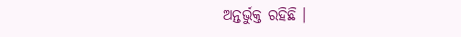ଅନ୍ତର୍ଭୁକ୍ତ ରହିଛି ।